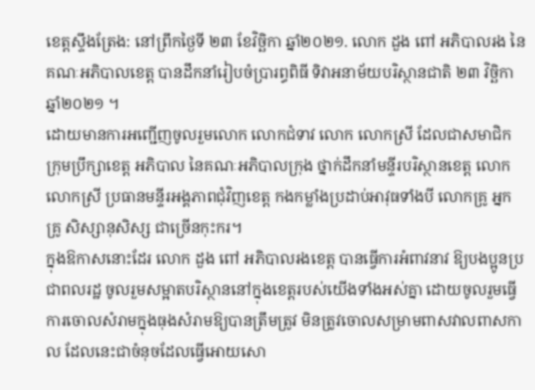ខេត្តស្ទឹងត្រែង: នៅព្រឹកថ្ងៃទី ២៣ ខែវិច្ឆិកា ឆ្នាំ២០២១. លោក ដួង ពៅ អភិបាលរង នៃគណៈអភិបាលខេត្ត បានដឹកនាំរៀបចំប្រារព្ធពិធី ទិវាអនាម័យបរិស្ថានជាតិ ២៣ វិច្ឆិកា ឆ្នាំ២០២១ ។
ដោយមានការអញ្ជើញចូលរួមលោក លោកជំទាវ លោក លោកស្រី ដែលជាសមាជិកក្រុមប្រឹក្សាខេត្ត អភិបាល នៃគណៈអភិបាលក្រុង ថ្នាក់ដឹកនាំមន្ទីរបរិស្ថានខេត្ត លោក លោកស្រី ប្រធានមន្ទីរអង្គភាពជុំវិញខេត្ត កងកម្លាំងប្រដាប់អាវុធទាំងបី លោកគ្រូ អ្នកគ្រូ សិស្សានុសិស្ស ជាច្រើនកុះករ។
ក្នុងឱកាសនោះដែរ លោក ដួង ពៅ អភិបាលរងខេត្ត បានធ្វើការអំពាវនាវ ឱ្យបងប្អូនប្រជាពលរដ្ឋ ចូលរួមសម្អាតបរិស្ថាននៅក្នុងខេត្តរបស់យើងទាំងអស់គ្នា ដោយចូលរួមធ្វើការចោលសំរាមក្នុងធុងសំរាមឱ្យបានត្រឹមត្រូវ មិនត្រូវចោលសម្រាមពាសវាលពាសកាល ដែលនេះជាចំនុចដែលធ្វើអោយសោ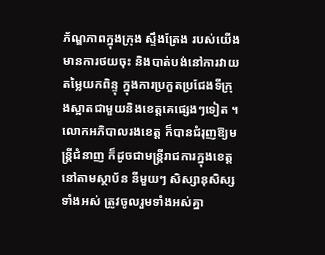ភ័ណ្ឌភាពក្នុងក្រុង ស្ទឹងត្រែង របស់យើងមានការថយចុះ និងបាត់បង់នៅការវាយតម្លៃយកពិន្ទុ ក្នុងការប្រកួតប្រជែងទីក្រុងស្អាតជាមួយនិងខេត្តគេផ្សេងៗទៀត ។
លោកអភិបាលរងខេត្ត ក៏បានជំរុញឱ្យមន្ត្រីជំនាញ ក៏ដូចជាមន្ត្រីរាជការក្នុងខេត្ត នៅតាមស្ថាប័ន នីមួយៗ សិស្សានុសិស្សទាំងអស់ ត្រូវចូលរួមទាំងអស់គ្នា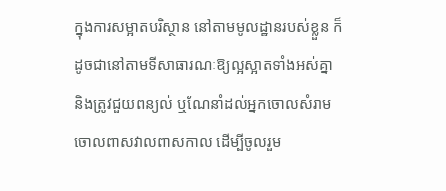ក្នុងការសម្អាតបរិស្ថាន នៅតាមមូលដ្ឋានរបស់ខ្លួន ក៏ដូចជានៅតាមទីសាធារណៈឱ្យល្អស្អាតទាំងអស់គ្នា និងត្រូវជួយពន្យល់ ឬណែនាំដល់អ្នកចោលសំរាម ចោលពាសវាលពាសកាល ដើម្បីចូលរួម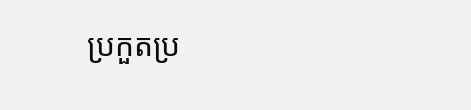ប្រកួតប្រ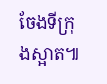ចែងទីក្រុងស្អាត៕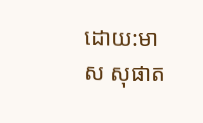ដោយ:មាស សុផាត